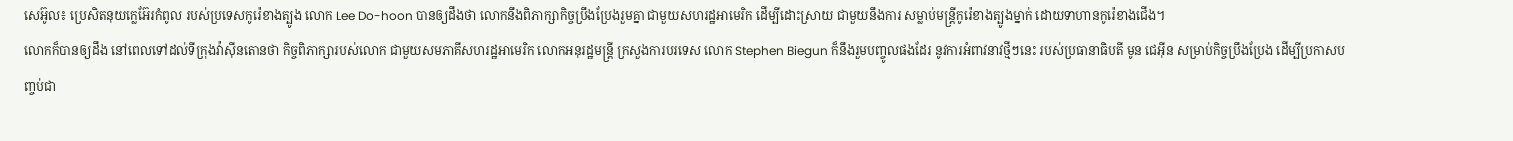សេអ៊ូល៖ ប្រេសិតនុយក្លេអ៊ែរកំពូល របស់ប្រទេសកូរ៉េខាងត្បូង លោក Lee Do-hoon បានឲ្យដឹងថា លោកនឹងពិភាក្សាកិច្ចប្រឹងប្រែងរួមគ្នា ជាមួយសហរដ្ឋអាមេរិក ដើម្បីដោះស្រាយ ជាមួយនឹងការ សម្លាប់មន្ត្រីកូរ៉េខាងត្បូងម្នាក់ ដោយទាហានកូរ៉េខាងជើង។
លោកក៏បានឲ្យដឹង នៅពេលទៅដល់ទីក្រុងវ៉ាស៊ីនតោនថា កិច្ចពិភាក្សារបស់លោក ជាមួយសមភាគីសហរដ្ឋអាមេរិក លោកអនុរដ្ឋមន្រ្តី ក្រសួងការបរទេស លោក Stephen Biegun ក៏នឹងរួមបញ្ចូលផងដែរ នូវការអំពាវនាវថ្មីៗនេះ របស់ប្រធានាធិបតី មូន ជេអ៊ីន សម្រាប់កិច្ចប្រឹងប្រែង ដើម្បីប្រកាសបញ្ចប់ជា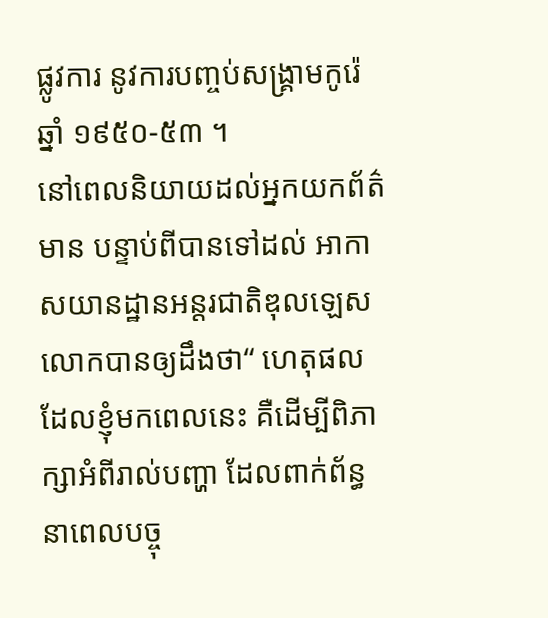ផ្លូវការ នូវការបញ្ចប់សង្គ្រាមកូរ៉េឆ្នាំ ១៩៥០-៥៣ ។
នៅពេលនិយាយដល់អ្នកយកព័ត៌មាន បន្ទាប់ពីបានទៅដល់ អាកាសយានដ្ឋានអន្តរជាតិឌុលឡេស លោកបានឲ្យដឹងថា“ ហេតុផលដែលខ្ញុំមកពេលនេះ គឺដើម្បីពិភាក្សាអំពីរាល់បញ្ហា ដែលពាក់ព័ន្ធនាពេលបច្ចុ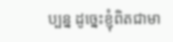ប្បន្ន ដូច្នេះខ្ញុំពិតជាមា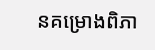នគម្រោងពិភា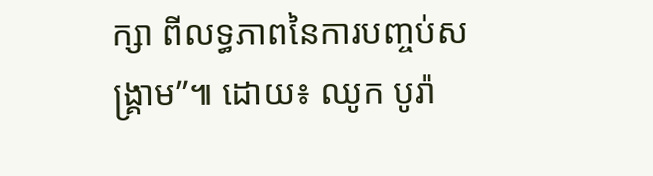ក្សា ពីលទ្ធភាពនៃការបញ្ចប់សង្គ្រាម”៕ ដោយ៖ ឈូក បូរ៉ា